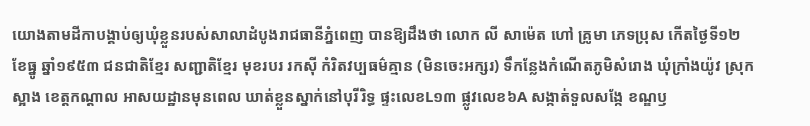យោងតាមដីកាបង្គាប់ឲ្យឃុំខ្លួនរបស់សាលាដំបូងរាជធានីភ្នំពេញ បានឱ្យដឹងថា លោក លី សាម៉េត ហៅ គ្រូមា ភេទប្រុស កើតថ្ងៃទី១២ ខែធ្នូ ឆ្នាំ១៩៥៣ ជនជាតិខ្មែរ សញ្ជាតិខ្មែរ មុខរបរ រកស៊ី កំរិតវប្បធម៌គ្មាន (មិនចេះអក្សរ) ទឹកន្លែងកំណើតភូមិសំរោង ឃុំក្រាំងយ៉ូវ ស្រុកស្អាង ខេត្តកណ្តាល អាសយដ្ឋានមុនពេល ឃាត់ខ្លួនស្នាក់នៅបុរីរិទ្ធ ផ្ទះលេខL១៣ ផ្លូវលេខ៦A សង្កាត់ទួលសង្កែ ខណ្ឌឫ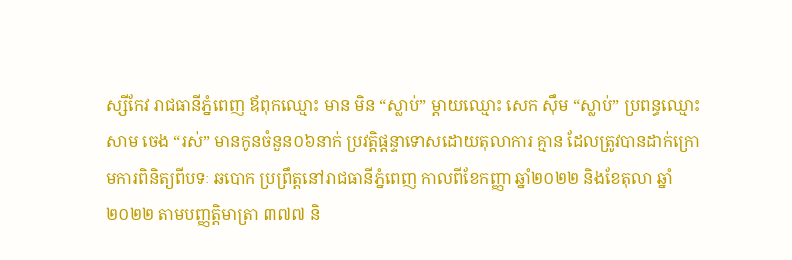ស្សីកែវ រាជធានីភ្នំពេញ ឪពុកឈ្មោះ មាន មិន “ស្លាប់” ម្តាយឈ្មោះ សេក ស៊ឹម “ស្លាប់” ប្រពន្ធឈ្មោះ សាម ចេង “រស់” មានកូនចំនួន០៦នាក់ ប្រវត្តិផ្តន្ទាទោសដោយតុលាការ គ្មាន ដែលត្រូវបានដាក់ក្រោមការពិនិត្យពីបទៈ ឆបោក ប្រព្រឹត្តនៅរាជធានីភ្នំពេញ កាលពីខែកញ្ញា ឆ្នាំ២០២២ និងខែតុលា ឆ្នាំ ២០២២ តាមបញ្ញត្តិមាត្រា ៣៧៧ និ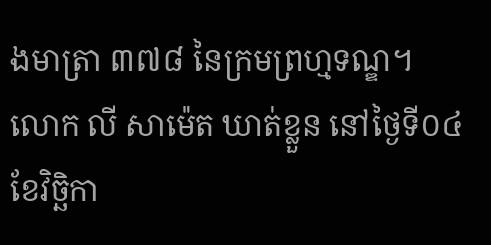ងមាត្រា ៣៧៨ នៃក្រមព្រហ្មទណ្ឌ។
លោក លី សាម៉េត ឃាត់ខ្លួន នៅថ្ងៃទី០៤ ខែវិច្ឆិកា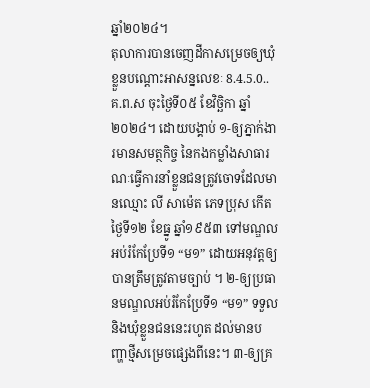ឆ្នាំ២០២៤។
តុលាការបានចេញដីកាសម្រេចឲ្យឃុំខ្លួនបណ្តោះអាសន្នលេខៈ 8.4.5.0..គ.ព.ស ចុះថ្ងៃទី០៥ ខែវិច្ឆិកា ឆ្នាំ២០២៤។ ដោយបង្គាប់ ១-ឲ្យភ្នាក់ងារមានសមត្ថកិច្ច នៃកងកម្លាំងសាធារណៈធ្វើការនាំខ្លួនជនត្រូវចោទដែលមានឈ្មោះ លី សាម៉េត ភេទប្រុស កើតថ្ងៃទី១២ ខែធ្នូ ឆ្នាំ១៩៥៣ ទៅមណ្ឌលអប់រំកែប្រែទី១ “ម១” ដោយអនុវត្តឲ្យបានត្រឹមត្រូវតាមច្បាប់ ។ ២-ឲ្យប្រធានមណ្ឌលអប់រំកែប្រែទី១ “ម១” ទទួល និងឃុំខ្លួនជននេះរហូត ដល់មានបញ្ហាថ្មីសម្រេចផ្សេងពីនេះ។ ៣-ឲ្យគ្រ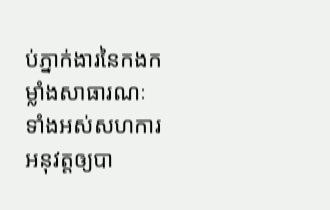ប់ភ្នាក់ងារនៃកងកម្លាំងសាធារណៈទាំងអស់សហការអនុវត្តឲ្យបា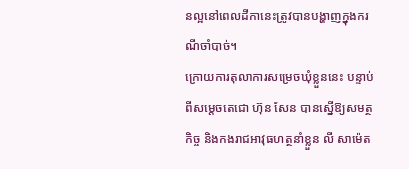នល្អនៅពេលដីកានេះត្រូវបានបង្ហាញក្នុងករណីចាំបាច់។
ក្រោយការតុលាការសម្រេចឃុំខ្លួននេះ បន្ទាប់ពីសម្ដេចតេជោ ហ៊ុន សែន បានស្នើឱ្យសមត្ថកិច្ច និងកងរាជអាវុធហត្ថនាំខ្លួន លី សាម៉េត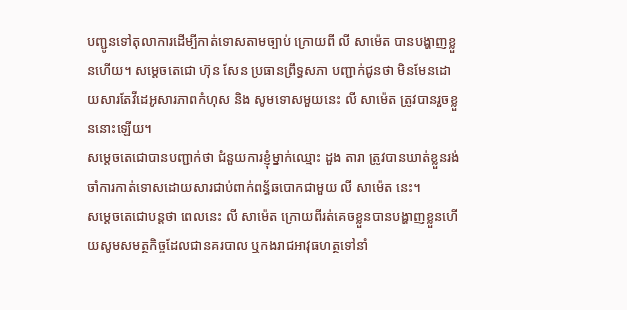បញ្ជូនទៅតុលាការដើម្បីកាត់ទោសតាមច្បាប់ ក្រោយពី លី សាម៉េត បានបង្ហាញខ្លួនហើយ។ សម្ដេចតេជោ ហ៊ុន សែន ប្រធានព្រឹទ្ធសភា បញ្ជាក់ជូនថា មិនមែនដោយសារតែវីដេអូសារភាពកំហុស និង សូមទោសមួយនេះ លី សាម៉េត ត្រូវបានរួចខ្លួននោះឡើយ។
សម្ដេចតេជោបានបញ្ជាក់ថា ជំនួយការខ្ញុំម្នាក់ឈ្មោះ ដួង តារា ត្រូវបានឃាត់ខ្លួនរង់ចាំការកាត់ទោសដោយសារជាប់ពាក់ពន្ធ័ឆបោកជាមួយ លី សាម៉េត នេះ។
សម្ដេចតេជោបន្ដថា ពេលនេះ លី សាម៉េត ក្រោយពីរត់គេចខ្លួនបានបង្ហាញខ្លួនហើយសូមសមត្ថកិច្ចដែលជានគរបាល ឬកងរាជអាវុធហត្ថទៅនាំ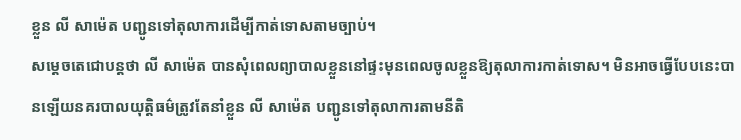ខ្លួន លី សាម៉េត បញ្ជូនទៅតុលាការដើម្បីកាត់ទោសតាមច្បាប់។
សម្ដេចតេជោបន្ដថា លី សាម៉េត បានសុំពេលព្យាបាលខ្លួននៅផ្ទះមុនពេលចូលខ្លួនឱ្យតុលាការកាត់ទោស។ មិនអាចធ្វើបែបនេះបានឡើយនគរបាលយុត្តិធម៌ត្រូវតែនាំខ្លួន លី សាម៉េត បញ្ជូនទៅតុលាការតាមនីតិ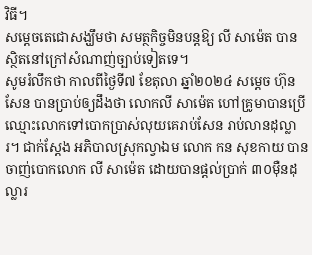វិធី។
សម្ដេចតេជោសង្ឃឹមថា សមត្ថកិច្ចមិនបន្តឱ្យ លី សាម៉េត បានស្ថិតនៅក្រៅសំណាញ់ច្បាប់ទៀតទេ។
សូមរំលឹកថា កាលពីថ្ងៃទី៧ ខែតុលា ឆ្នាំ២០២៤ សម្ដេច ហ៊ុន សែន បានប្រាប់ឲ្យដឹងថា លោកលី សាម៉េត ហៅគ្រូមាបានប្រើឈ្មោះលោកទៅបោកប្រាស់លុយគេរាប់សែន រាប់លានដុល្លារ។ ជាក់ស្តែង អភិបាលស្រុកល្វាឯម លោក កន សុខកាយ បានចាញ់បោកលោក លី សាម៉េត ដោយបានផ្តល់ប្រាក់ ៣០ម៉ឺនដុល្លារ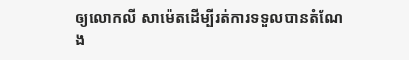ឲ្យលោកលី សាម៉េតដើម្បីរត់ការទទួលបានតំណែង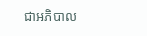ជាអភិបាល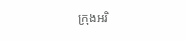ក្រុងអរិ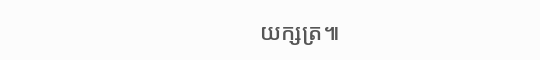យក្សត្រ៕